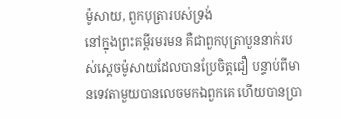ម៉ូសាយ, ពួកបុត្រារបស់ទ្រង់
នៅក្នុងព្រះគម្ពីរមរមន គឺជាពួកបុត្រាបួននាក់របស់ស្ដេចម៉ូសាយដែលបានប្រែចិត្តជឿ បន្ទាប់ពីមានទេវតាមួយបានលេចមកឯពួកគេ ហើយបានប្រា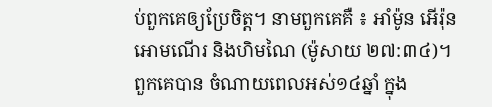ប់ពួកគេឲ្យប្រែចិត្ត។ នាមពួកគេគឺ ៖ អាំម៉ូន អើរ៉ុន អោមណើរ និងហិមណៃ (ម៉ូសាយ ២៧:៣៤)។ ពួកគេបាន ចំណាយពេលអស់១៤ឆ្នាំ ក្នុង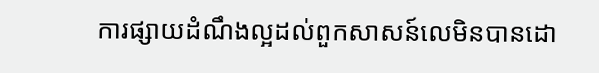ការផ្សាយដំណឹងល្អដល់ពួកសាសន៍លេមិនបានដោ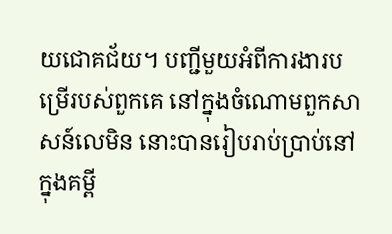យជោគជ័យ។ បញ្ជីមួយអំពីការងារបម្រើរបស់ពួកគេ នៅក្នុងចំណោមពួកសាសន៍លេមិន នោះបានរៀបរាប់ប្រាប់នៅក្នុងគម្ពី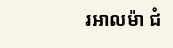រអាលម៉ា ជំ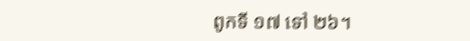ពូកទី ១៧ ទៅ ២៦។